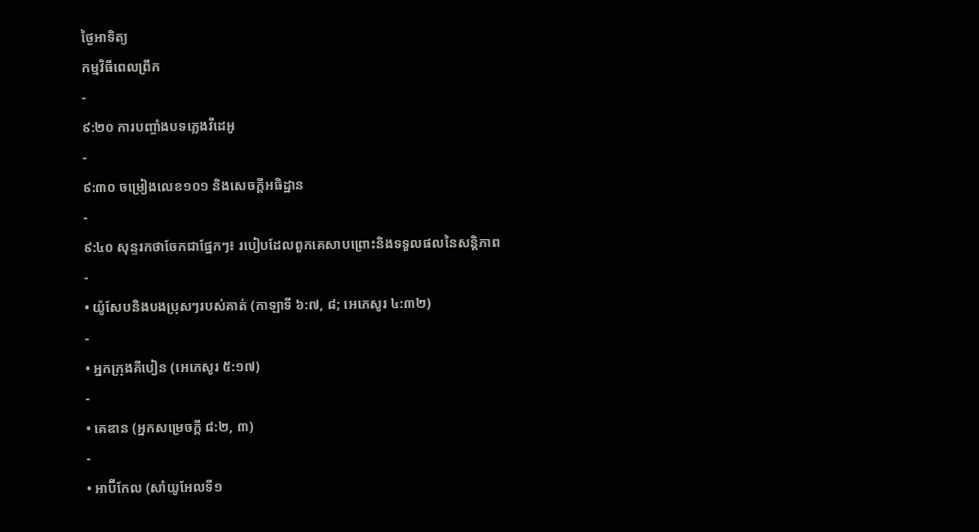ថ្ងៃអាទិត្យ
កម្មវិធីពេលព្រឹក
-
៩:២០ ការបញ្ចាំងបទភ្លេងវីដេអូ
-
៩:៣០ ចម្រៀងលេខ១០១ និងសេចក្ដីអធិដ្ឋាន
-
៩:៤០ សុន្ទរកថាចែកជាផ្នែកៗ៖ របៀបដែលពួកគេសាបព្រោះនិងទទួលផលនៃសន្តិភាព
-
• យ៉ូសែបនិងបងប្រុសៗរបស់គាត់ (កាឡាទី ៦:៧, ៨; អេភេសូរ ៤:៣២)
-
• អ្នកក្រុងគីបៀន (អេភេសូរ ៥:១៧)
-
• គេឌាន (អ្នកសម្រេចក្ដី ៨:២, ៣)
-
• អាប៊ីកែល (សាំយូអែលទី១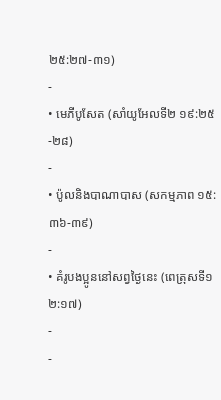២៥:២៧-៣១)
-
• មេភីបូសែត (សាំយូអែលទី២ ១៩:២៥-២៨)
-
• ប៉ូលនិងបាណាបាស (សកម្មភាព ១៥:៣៦-៣៩)
-
• គំរូបងប្អូននៅសព្វថ្ងៃនេះ (ពេត្រុសទី១ ២:១៧)
-
-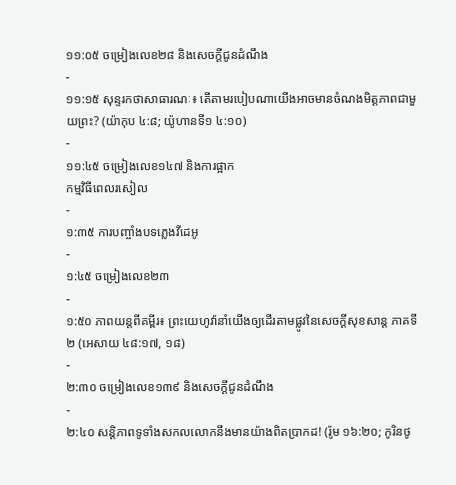១១:០៥ ចម្រៀងលេខ២៨ និងសេចក្ដីជូនដំណឹង
-
១១:១៥ សុន្ទរកថាសាធារណៈ៖ តើតាមរបៀបណាយើងអាចមានចំណងមិត្តភាពជាមួយព្រះ? (យ៉ាកុប ៤:៨; យ៉ូហានទី១ ៤:១០)
-
១១:៤៥ ចម្រៀងលេខ១៤៧ និងការផ្អាក
កម្មវិធីពេលរសៀល
-
១:៣៥ ការបញ្ចាំងបទភ្លេងវីដេអូ
-
១:៤៥ ចម្រៀងលេខ២៣
-
១:៥០ ភាពយន្តពីគម្ពីរ៖ ព្រះយេហូវ៉ានាំយើងឲ្យដើរតាមផ្លូវនៃសេចក្ដីសុខសាន្ត ភាគទី២ (អេសាយ ៤៨:១៧, ១៨)
-
២:៣០ ចម្រៀងលេខ១៣៩ និងសេចក្ដីជូនដំណឹង
-
២:៤០ សន្តិភាពទូទាំងសកលលោកនឹងមានយ៉ាងពិតប្រាកដ! (រ៉ូម ១៦:២០; កូរិនថូ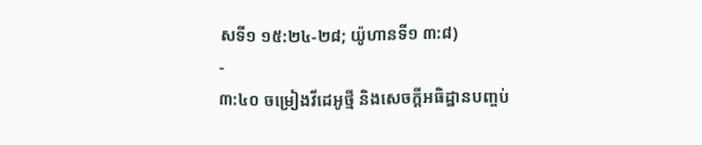សទី១ ១៥:២៤-២៨; យ៉ូហានទី១ ៣:៨)
-
៣:៤០ ចម្រៀងវីដេអូថ្មី និងសេចក្ដីអធិដ្ឋានបញ្ចប់